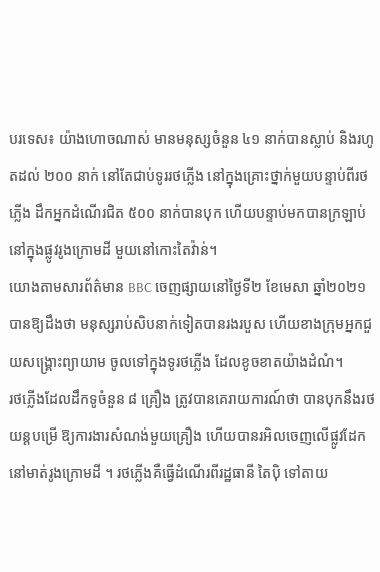បរទេស៖ យ៉ាងហោចណាស់ មានមនុស្សចំនួន ៤១ នាក់បានស្លាប់ និងរហូតដល់ ២០០ នាក់ នៅតែជាប់ទូររថភ្លើង នៅក្នុងគ្រោះថ្នាក់មួយបន្ទាប់ពីរថភ្លើង ដឹកអ្នកដំណើរជិត ៥០០ នាក់បានបុក ហើយបន្ទាប់មកបានក្រឡាប់ នៅក្នុងផ្លូវរូងក្រោមដី មួយនៅកោះតៃវ៉ាន់។
យោងតាមសារព័ត៌មាន BBC ចេញផ្សាយនៅថ្ងៃទី២ ខែមេសា ឆ្នាំ២០២១ បានឱ្យដឹងថា មនុស្សរាប់សិបនាក់ទៀតបានរងរបួស ហើយខាងក្រុមអ្នកជួយសង្គ្រោះព្យាយាម ចូលទៅក្នុងទូរថភ្លើង ដែលខូចខាតយ៉ាងដំណំ។
រថភ្លើងដែលដឹកទូចំនួន ៨ គ្រឿង ត្រូវបានគេរាយការណ៍ថា បានបុកនឹងរថយន្តបម្រើ ឱ្យការងារសំណង់មួយគ្រឿង ហើយបានរអិលចេញលើផ្លូវដែក នៅមាត់រូងក្រោមដី ។ រថភ្លើងគឺធ្វើដំណើរពីរដ្ឋធានី តៃប៉ិ ទៅតាយ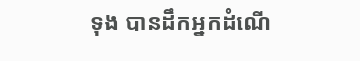ទុង បានដឹកអ្នកដំណើ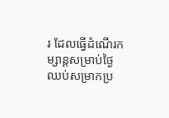រ ដែលធ្វើដំណើរកម្សាន្តសម្រាប់ថ្ងៃ ឈប់សម្រាកប្រ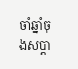ចាំឆ្នាំចុងសប្តា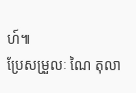ហ៍៕
ប្រែសម្រួលៈ ណៃ តុលា